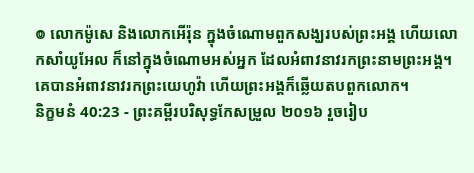៙ លោកម៉ូសេ និងលោកអើរ៉ុន ក្នុងចំណោមពួកសង្ឃរបស់ព្រះអង្គ ហើយលោកសាំយូអែល ក៏នៅក្នុងចំណោមអស់អ្នក ដែលអំពាវនាវរកព្រះនាមព្រះអង្គ។ គេបានអំពាវនាវរកព្រះយេហូវ៉ា ហើយព្រះអង្គក៏ឆ្លើយតបពួកលោក។
និក្ខមនំ 40:23 - ព្រះគម្ពីរបរិសុទ្ធកែសម្រួល ២០១៦ រួចរៀប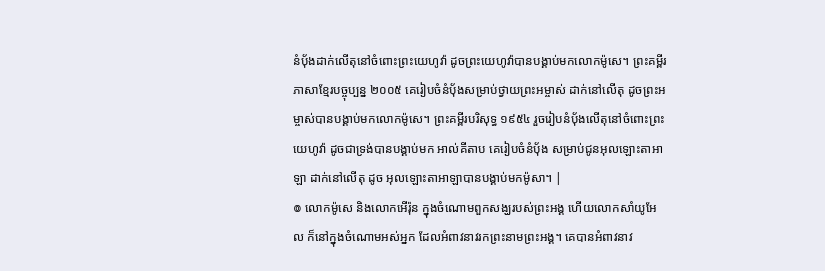នំបុ័ងដាក់លើតុនៅចំពោះព្រះយេហូវ៉ា ដូចព្រះយេហូវ៉ាបានបង្គាប់មកលោកម៉ូសេ។ ព្រះគម្ពីរភាសាខ្មែរបច្ចុប្បន្ន ២០០៥ គេរៀបចំនំប៉័ងសម្រាប់ថ្វាយព្រះអម្ចាស់ ដាក់នៅលើតុ ដូចព្រះអម្ចាស់បានបង្គាប់មកលោកម៉ូសេ។ ព្រះគម្ពីរបរិសុទ្ធ ១៩៥៤ រួចរៀបនំបុ័ងលើតុនៅចំពោះព្រះយេហូវ៉ា ដូចជាទ្រង់បានបង្គាប់មក អាល់គីតាប គេរៀបចំនំបុ័ង សម្រាប់ជូនអុលឡោះតាអាឡា ដាក់នៅលើតុ ដូច អុលឡោះតាអាឡាបានបង្គាប់មកម៉ូសា។ |
៙ លោកម៉ូសេ និងលោកអើរ៉ុន ក្នុងចំណោមពួកសង្ឃរបស់ព្រះអង្គ ហើយលោកសាំយូអែល ក៏នៅក្នុងចំណោមអស់អ្នក ដែលអំពាវនាវរកព្រះនាមព្រះអង្គ។ គេបានអំពាវនាវ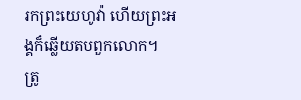រកព្រះយេហូវ៉ា ហើយព្រះអង្គក៏ឆ្លើយតបពួកលោក។
ត្រូ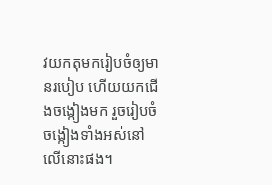វយកតុមករៀបចំឲ្យមានរបៀប ហើយយកជើងចង្កៀងមក រួចរៀបចំចង្កៀងទាំងអស់នៅលើនោះផង។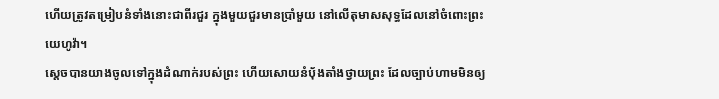ហើយត្រូវតម្រៀបនំទាំងនោះជាពីរជួរ ក្នុងមួយជួរមានប្រាំមួយ នៅលើតុមាសសុទ្ធដែលនៅចំពោះព្រះយេហូវ៉ា។
ស្ដេចបានយាងចូលទៅក្នុងដំណាក់របស់ព្រះ ហើយសោយនំបុ័ងតាំងថ្វាយព្រះ ដែលច្បាប់ហាមមិនឲ្យ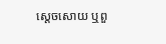ស្ដេចសោយ ឬពួ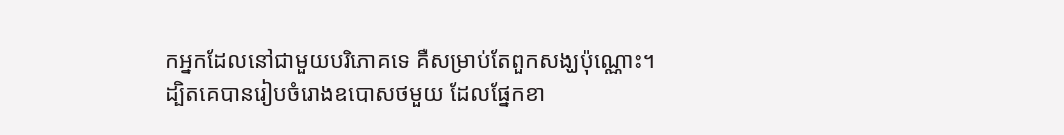កអ្នកដែលនៅជាមួយបរិភោគទេ គឺសម្រាប់តែពួកសង្ឃប៉ុណ្ណោះ។
ដ្បិតគេបានរៀបចំរោងឧបោសថមួយ ដែលផ្នែកខា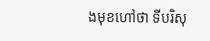ងមុខហៅថា ទីបរិសុ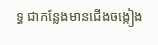ទ្ធ ជាកន្លែងមានជើងចង្កៀង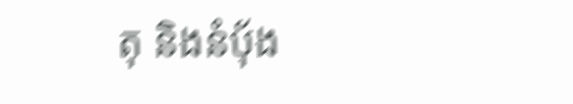តុ និងនំបុ័ង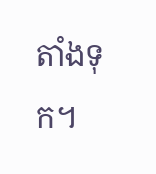តាំងទុក។